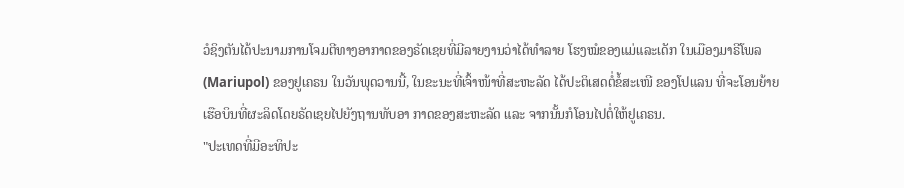ວໍຊິງຕັນໄດ້ປະນາມການໂຈມຕີທາງອາກາດຂອງຣັດເຊຍທີ່ມີລາຍງານວ່າໄດ້ທຳລາຍ ໂຮງໝໍຂອງແມ່ແລະເດັກ ໃນເມືອງມາຣີໂພລ (Mariupol) ຂອງຢູເຄຣນ ໃນວັນພຸດວານນີ້, ໃນຂະນະທີ່ເຈົ້າໜ້າທີ່ສະຫະລັດ ໄດ້ປະຕິເສດຕໍ່ຂໍ້ສະເໜີ ຂອງໂປແລນ ທີ່ຈະໂອນຍ້າຍເຮືອບິນທີ່ຜະລິດໂດຍຣັດເຊຍໄປຍັງຖານທັບອາ ກາດຂອງສະຫະລັດ ແລະ ຈາກນັ້ນກໍໂອນໄປຕໍ່ໃຫ້ຢູເຄຣນ.
"ປະເທດທີ່ມີອະທິປະ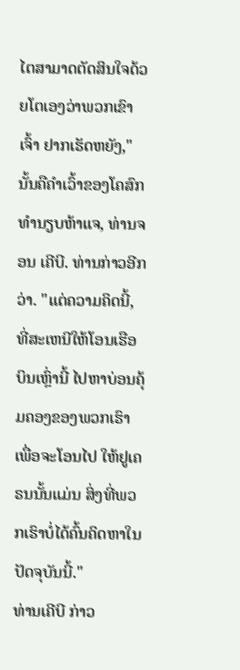ໄຕສາມາດຕັດສິນໃຈດ້ວຍໂຕເອງວ່າພວກເຂົາເຈົ້າ ຢາກເຮັດຫຍັງ," ນັ້ນຄືຄຳເວົ້າຂອງໂຄສົກທຳນຽບຫ້າແຈ, ທ່ານຈອນ ເຄີບີ. ທ່ານກ່າວອີກວ່າ. "ແຕ່ຄວາມຄິດນີ້, ທີ່ສະເຫນີໃຫ້ໂອນເຮືອບິນເຫຼົ່ານີ້ ໄປຫາບ່ອນຄຸ້ມຄອງຂອງພວກເຮົາເພື່ອຈະໂອນໄປ ໃຫ້ຢູເຄຣນນັ້ນແມ່ນ ສິ່ງທີ່ພວກເຮົາບໍ່ໄດ້ຄົ້ນຄິດຫາໃນປັດຈຸບັນນີ້."
ທ່ານເຄີບີ ກ່າວ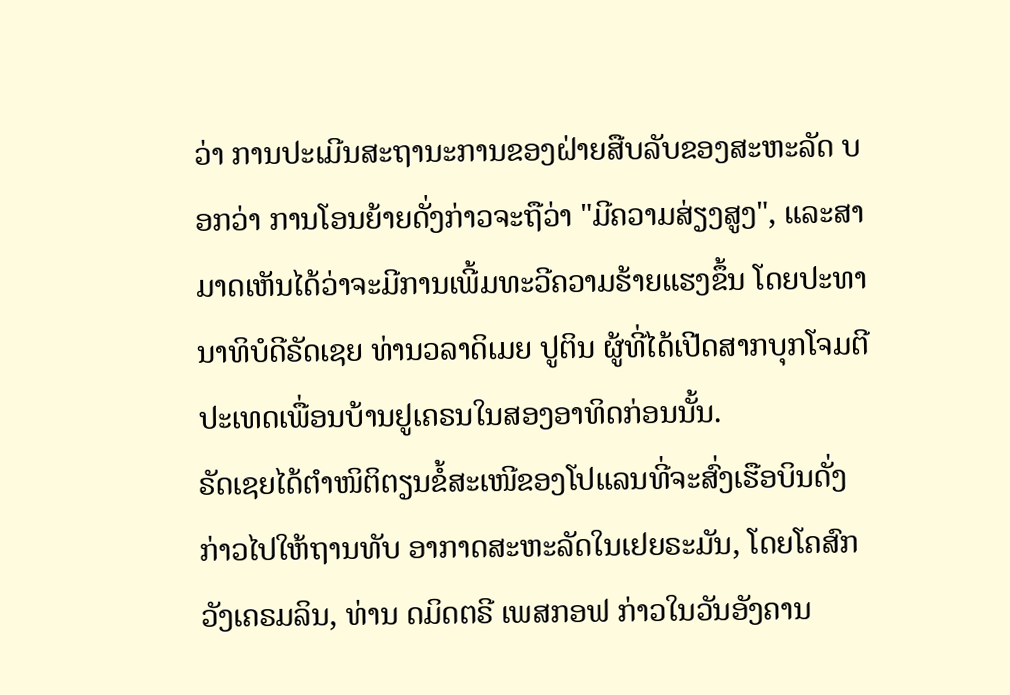ວ່າ ການປະເມີນສະຖານະການຂອງຝ່າຍສືບລັບຂອງສະຫະລັດ ບອກວ່າ ການໂອນຍ້າຍດັ່ງກ່າວຈະຖືວ່າ "ມີຄວາມສ່ຽງສູງ", ແລະສາມາດເຫັນໄດ້ວ່າຈະມີການເພີ້ມທະວີຄວາມຮ້າຍແຮງຂຶ້ນ ໂດຍປະທານາທິບໍດີຣັດເຊຍ ທ່ານວລາດິເມຍ ປູຕິນ ຜູ້ທີ່ໄດ້ເປີດສາກບຸກໂຈມຕີປະເທດເພື່ອນບ້ານຢູເຄຣນໃນສອງອາທິດກ່ອນນັ້ນ.
ຣັດເຊຍໄດ້ຕຳໜິຕິຕຽນຂໍ້ສະເໜີຂອງໂປແລນທີ່ຈະສົ່ງເຮືອບິນດັ່ງກ່າວໄປໃຫ້ຖານທັບ ອາກາດສະຫະລັດໃນເຢຍຣະມັນ, ໂດຍໂຄສົກວັງເຄຣມລິນ, ທ່ານ ດມິດຕຣີ ເພສກອຟ ກ່າວໃນວັນອັງຄານ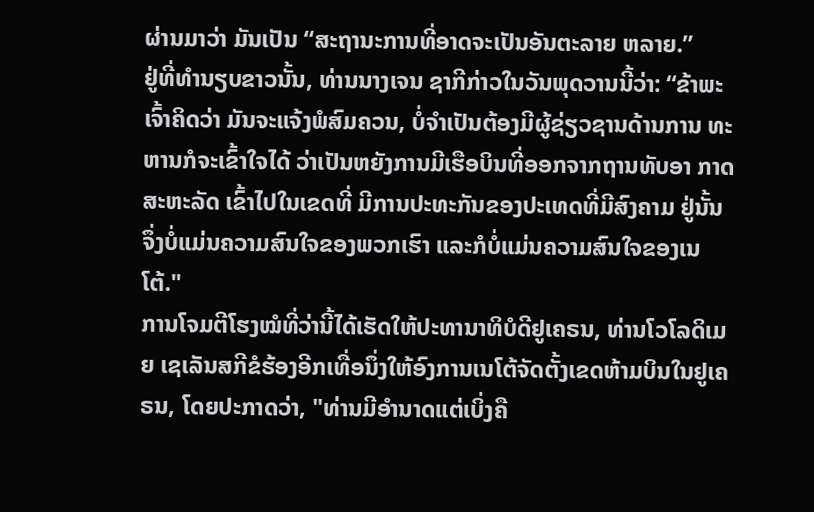ຜ່ານມາວ່າ ມັນເປັນ “ສະຖານະການທີ່ອາດຈະເປັນອັນຕະລາຍ ຫລາຍ.”
ຢູ່ທີ່ທຳນຽບຂາວນັ້ນ, ທ່ານນາງເຈນ ຊາກີກ່າວໃນວັນພຸດວານນີ້ວ່າ: “ຂ້າພະ ເຈົ້າຄິດວ່າ ມັນຈະແຈ້ງພໍສົມຄວນ, ບໍ່ຈຳເປັນຕ້ອງມີຜູ້ຊ່ຽວຊານດ້ານການ ທະຫານກໍຈະເຂົ້າໃຈໄດ້ ວ່າເປັນຫຍັງການມີເຮືອບິນທີ່ອອກຈາກຖານທັບອາ ກາດສະຫະລັດ ເຂົ້າໄປໃນເຂດທີ່ ມີການປະທະກັນຂອງປະເທດທີ່ມີສົງຄາມ ຢູ່ນັ້ນ ຈຶ່ງບໍ່ແມ່ນຄວາມສົນໃຈຂອງພວກເຮົາ ແລະກໍບໍ່ແມ່ນຄວາມສົນໃຈຂອງເນໂຕ້."
ການໂຈມຕີໂຮງໝໍທີ່ວ່ານີ້ໄດ້ເຮັດໃຫ້ປະທານາທິບໍດີຢູເຄຣນ, ທ່ານໂວໂລດິເມຍ ເຊເລັນສກີຂໍຮ້ອງອີກເທື່ອນຶ່ງໃຫ້ອົງການເນໂຕ້ຈັດຕັ້ງເຂດຫ້າມບິນໃນຢູເຄຣນ, ໂດຍປະກາດວ່າ, "ທ່ານມີອຳນາດແຕ່ເບິ່ງຄື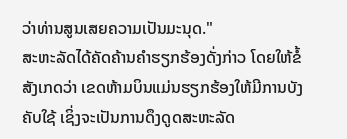ວ່າທ່ານສູນເສຍຄວາມເປັນມະນຸດ."
ສະຫະລັດໄດ້ຄັດຄ້ານຄຳຮຽກຮ້ອງດັ່ງກ່າວ ໂດຍໃຫ້ຂໍ້ສັງເກດວ່າ ເຂດຫ້າມບິນແມ່ນຮຽກຮ້ອງໃຫ້ມີການບັງຄັບໃຊ້ ເຊິ່ງຈະເປັນການດຶງດູດສະຫະລັດ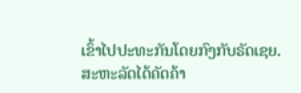ເຂົ້າໄປປະທະກັນໂດຍກົງກັບຣັດເຊຍ.
ສະຫະລັດໄດ້ຄັດຄ້າ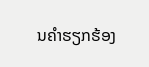ນຄຳຮຽກຮ້ອງ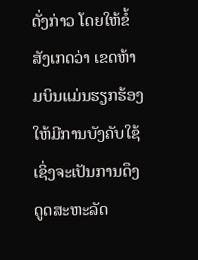ດັ່ງກ່າວ ໂດຍໃຫ້ຂໍ້ສັງເກດວ່າ ເຂດຫ້າມບິນແມ່ນຮຽກຮ້ອງໃຫ້ມີການບັງຄັບໃຊ້ ເຊິ່ງຈະເປັນການດຶງດູດສະຫະລັດ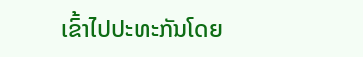ເຂົ້າໄປປະທະກັນໂດຍ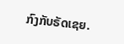ກົງກັບຣັດເຊຍ.